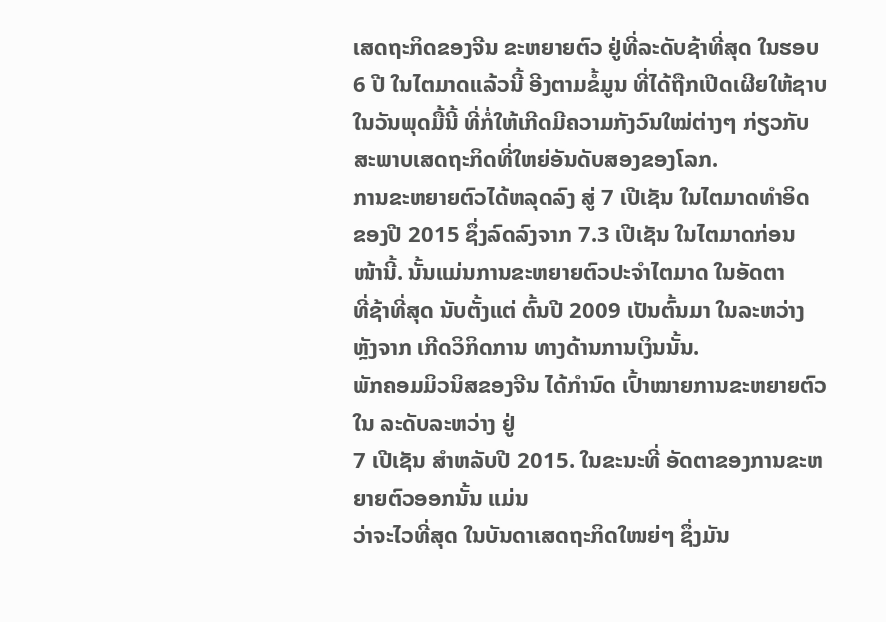ເສດຖະກິດຂອງຈີນ ຂະຫຍາຍຕົວ ຢູ່ທີ່ລະດັບຊ້າທີ່ສຸດ ໃນຮອບ
6 ປີ ໃນໄຕມາດແລ້ວນີ້ ອີງຕາມຂໍ້ມູນ ທີ່ໄດ້ຖືກເປີດເຜີຍໃຫ້ຊາບ
ໃນວັນພຸດມື້ນີ້ ທີ່ກໍ່ໃຫ້ເກີດມີຄວາມກັງວົນໃໝ່ຕ່າງໆ ກ່ຽວກັບ
ສະພາບເສດຖະກິດທີ່ໃຫຍ່ອັນດັບສອງຂອງໂລກ.
ການຂະຫຍາຍຕົວໄດ້ຫລຸດລົງ ສູ່ 7 ເປີເຊັນ ໃນໄຕມາດທຳອິດ
ຂອງປີ 2015 ຊຶ່ງລົດລົງຈາກ 7.3 ເປີເຊັນ ໃນໄຕມາດກ່ອນ
ໜ້ານີ້. ນັ້ນແມ່ນການຂະຫຍາຍຕົວປະຈຳໄຕມາດ ໃນອັດຕາ
ທີ່ຊ້າທີ່ສຸດ ນັບຕັ້ງແຕ່ ຕົ້ນປີ 2009 ເປັນຕົ້ນມາ ໃນລະຫວ່າງ
ຫຼັງຈາກ ເກີດວິກິດການ ທາງດ້ານການເງິນນັ້ນ.
ພັກຄອມມິວນິສຂອງຈີນ ໄດ້ກຳນົດ ເປົ້າໝາຍການຂະຫຍາຍຕົວໃນ ລະດັບລະຫວ່າງ ຢູ່
7 ເປີເຊັນ ສຳຫລັບປີ 2015. ໃນຂະນະທີ່ ອັດຕາຂອງການຂະຫຍາຍຕົວອອກນັ້ນ ແມ່ນ
ວ່າຈະໄວທີ່ສຸດ ໃນບັນດາເສດຖະກິດໃໜຍ່ໆ ຊຶ່ງມັນ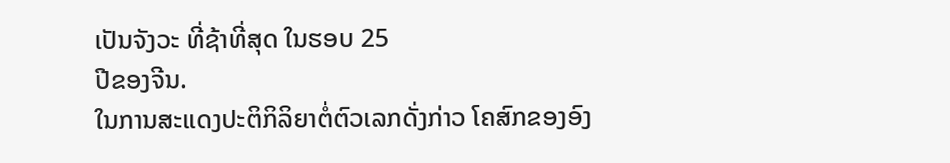ເປັນຈັງວະ ທີ່ຊ້າທີ່ສຸດ ໃນຮອບ 25
ປີຂອງຈີນ.
ໃນການສະແດງປະຕິກິລິຍາຕໍ່ຕົວເລກດັ່ງກ່າວ ໂຄສົກຂອງອົງ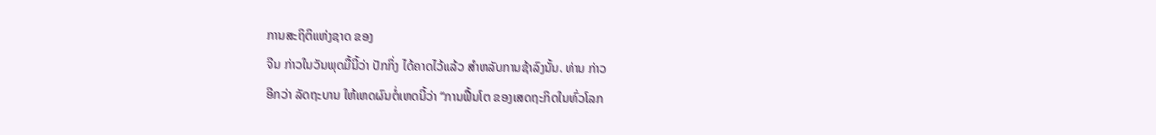ການສະຖິຕິແຫ່ງຊາດ ຂອງ
ຈີນ ກ່າວໃນວັນພຸດມື້ນີ້ວ່າ ປັກກິ່ງ ໄດ້ຄາດໄວ້ແລ້ວ ສຳຫລັບການຊ້າລົງນັ້ນ. ທ່ານ ກ່າວ
ອີກວ່າ ລັດຖະບານ ໃຫ້ເຫດຜົນຕໍ່ເຫດນີ້ວ່າ “ການຟື້ນໂຕ ຂອງເສດຖະກິດໃນທົ່ວໂລກ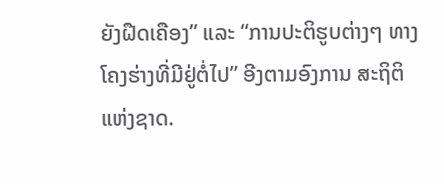ຍັງຝືດເຄືອງ” ແລະ “ການປະຕິຮູບຕ່າງໆ ທາງໂຄງຮ່າງທີ່ມີຢູ່ຕໍ່ໄປ” ອີງຕາມອົງການ ສະຖິຕິແຫ່ງຊາດ.